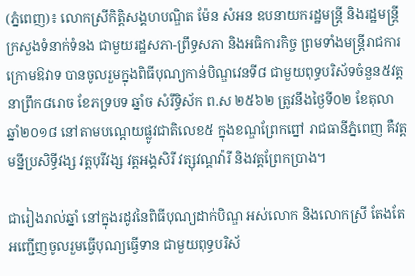(ភ្នំពេញ)៖ លោកស្រីកិត្ដិសង្គហបណ្ឌិត ម៉ែន សំអន ឧបនាយករដ្ឋមន្ដ្រី និងរដ្ឋមន្ដ្រីក្រសួងទំនាក់ទំនង ជាមួយរដ្ឋសភា-ព្រឹទ្ធសភា និងអធិការកិច្ច ព្រមទាំងមន្ដ្រីរាជការក្រោមឱវាទ បានចូលរួមក្នុងពិធីបុណ្យកាន់បិណ្ឌវេនទី៨ ជាមួយពុទ្ធបរិស័ទចំនួន៥វត្ត នាព្រឹក៨រោច ខែភទ្របទ ឆ្នាំច សំរឹទ្ធិស័ក ព.ស ២៥៦២ ត្រូវនឹងថ្ងៃទី០២ ខែតុលា ឆ្នាំ២០១៨ នៅតាមបណ្តេយផ្លូវជាតិលេខ៥ ក្នុងខណ្ឌព្រែកព្នៅ រាជធានីភ្នំពេញ គឺវត្តមន្នីប្រសិទ្ធីវង្ស វត្តបុរីវង្ស វត្តអង្គសិរី វត្សុវណ្តវ៉ារី និងវត្តព្រែកប្រាង។

ជារៀងរាល់ឆ្នាំ នៅក្នុងរដូវនៃពិធីបុណ្យដាក់បិណ្ឌ អស់លោក និងលោកស្រី តែងតែអញ្ជើញចូលរួមធ្វើបុណ្យធ្វើទាន ជាមួយពុទ្ធបរិស័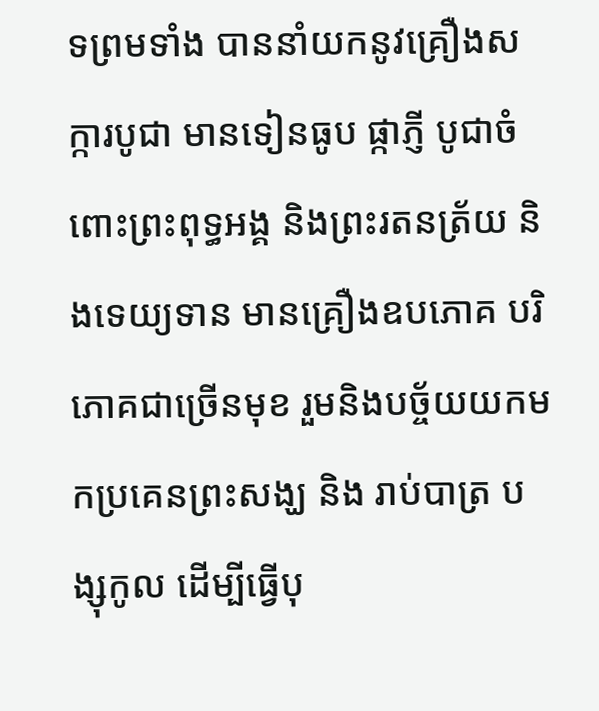ទព្រមទាំង បាននាំយកនូវគ្រឿងសក្ការបូជា មានទៀនធូប ផ្កាភ្ញី បូជាចំពោះព្រះពុទ្ធអង្គ និងព្រះរតនត្រ័យ និងទេយ្យទាន មានគ្រឿងឧបភោគ បរិភោគជាច្រើនមុខ រួមនិងបច្ច័យយកមកប្រគេនព្រះសង្ឃ និង រាប់បាត្រ បង្សុកូល ដើម្បីធ្វើបុ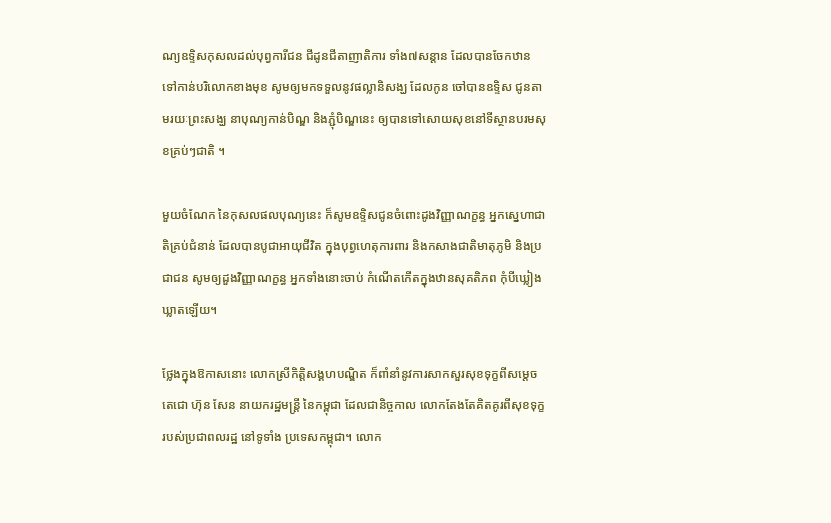ណ្យឧទ្ទិសកុសលដល់បុព្វការីជន ជីដូនជីតាញាតិការ ទាំង៧សន្ដាន ដែលបានចែកឋាន ទៅកាន់បរិលោកខាងមុខ សូមឲ្យមកទទួលនូវផល្លានិសង្ឃ ដែលកូន ចៅបានឧទ្ទិស ជូនតាមរយៈព្រះសង្ឃ នាបុណ្យកាន់បិណ្ឌ និងភ្ជុំបិណ្ឌនេះ ឲ្យបានទៅសោយសុខនៅទីស្ថានបរមសុខគ្រប់ៗជាតិ ។

មួយចំណែក នៃកុសលផលបុណ្យនេះ ក៏សូមឧទ្ទិសជូនចំពោះដូងវិញ្ញាណក្ខន្ធ អ្នកស្នេហាជាតិគ្រប់ជំនាន់ ដែលបានបូជាអាយុជីវិត ក្នុងបុព្វហេតុការពារ និងកសាងជាតិមាតុភូមិ និងប្រជាជន សូមឲ្យដួងវិញ្ញាណក្ខន្ធ អ្នកទាំងនោះចាប់ កំណើតកើតក្នុងឋានសុគតិភព កុំបីឃ្លៀងឃ្លាតឡើយ។

ថ្លែងក្នុងឱកាសនោះ លោកស្រីកិត្តិសង្គហបណ្ឌិត ក៏ពាំនាំនូវការសាកសួរសុខទុក្ខពីសម្តេចតេជោ ហ៊ុន សែន នាយករដ្ឋមន្ត្រី នៃកម្ពុជា ដែលជានិច្ចកាល លោកតែងតែគិតគូរពីសុខទុក្ខ របស់ប្រជាពលរដ្ឋ នៅទូទាំង ប្រទេសកម្ពុជា។ លោក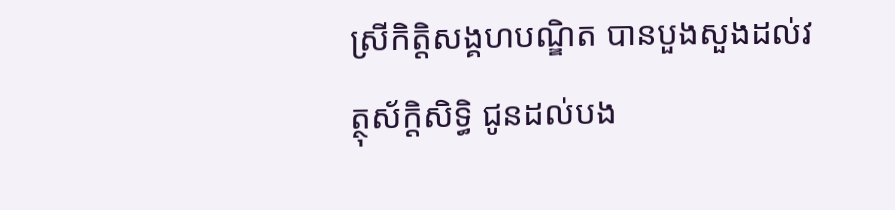ស្រីកិត្តិសង្គហបណ្ឌិត បានបួងសួងដល់វត្ថុស័ក្ដិសិទ្ធិ ជូនដល់បង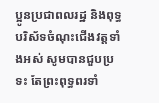ប្អូនប្រជាពលរដ្ឋ និងពុទ្ធបរិស័ទចំណុះជើងវត្តទាំងអស់ សូមបានជួបប្រទះ តែព្រះពុទ្ធពរទាំ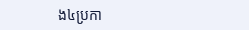ង៤ប្រកា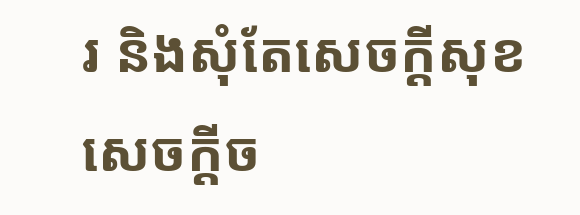រ និងសុំតែសេចក្តីសុខ សេចក្តីច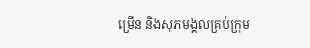ម្រើន និងសុភមង្គលគ្រប់ក្រុម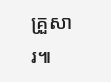គ្រួសារ៕